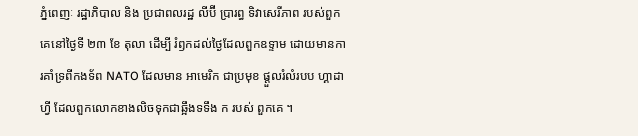ភ្នំពេញៈ រដ្ឋាភិបាល និង ប្រជាពលរដ្ឋ លីប៊ី ប្រារព្ធ ទិវាសេរីភាព របស់ពួកគេនៅថ្ងៃទី ២៣ ខែ តុលា ដើម្បី រំឭកដល់ថ្ងៃដែលពួកឧទ្ទាម ដោយមានការគាំទ្រពីកងទ័ព NATO ដែលមាន អាមេរិក ជាប្រមុខ ផ្តួលរំលំរបប ហ្គាដាហ្វី ដែលពួកលោកខាងលិចទុកជាឆ្អឹងទទឹង ក របស់ ពួកគេ ។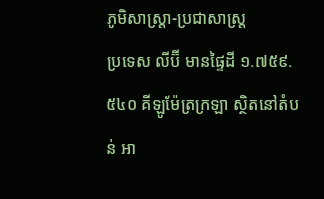ភូមិសាស្ត្រា-ប្រជាសាស្ត្រ
ប្រទេស លីប៊ី មានផ្ទៃដី ១.៧៥៩.៥៤០ គីឡូម៉ែត្រក្រឡា ស្ថិតនៅតំបន់ អា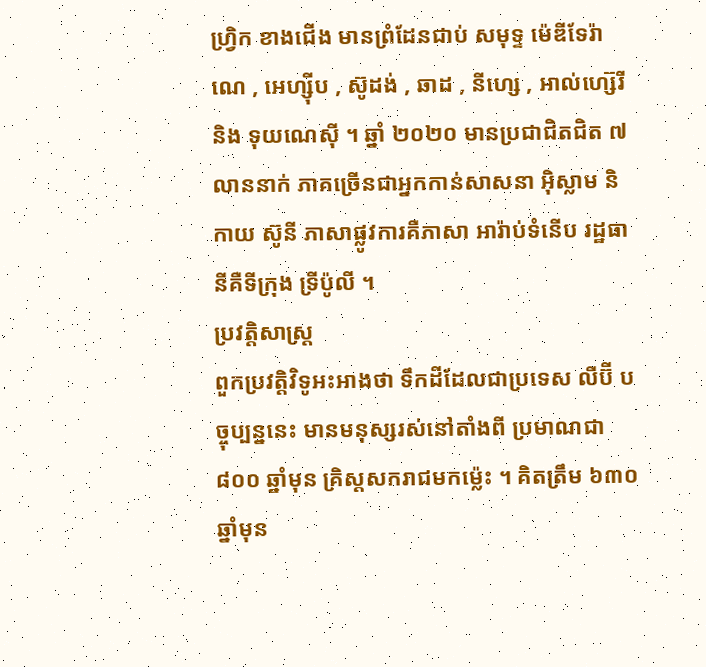ហ្វ្រិក ខាងជើង មានព្រំដែនជាប់ សមុទ្ទ ម៉េឌីទែរ៉ាណេ , អេហ្ស៊ីប , ស៊ូដង់ , ឆាដ , នីហ្សេ , អាល់ហ្ស៊េរី និង ទុយណេស៊ី ។ ឆ្នាំ ២០២០ មានប្រជាជិតជិត ៧ លាននាក់ ភាគច្រើនជាអ្នកកាន់សាសនា អ៊ិស្លាម និកាយ ស៊ូនី ភាសាផ្លូវការគឺភាសា អារ៉ាប់ទំនើប រដ្ឋធានីគឺទីក្រុង ទ្រីប៉ូលី ។
ប្រវត្តិសាស្ត្រ
ពួកប្រវត្តិវិទូអះអាងថា ទឹកដីដែលជាប្រទេស លីប៊ី បច្ចុប្បន្ននេះ មានមនុស្សរស់នៅតាំងពី ប្រមាណជា ៨០០ ឆ្នាំមុន គ្រិស្តសករាជមកម្ល៉េះ ។ គិតត្រឹម ៦៣០ ឆ្នាំមុន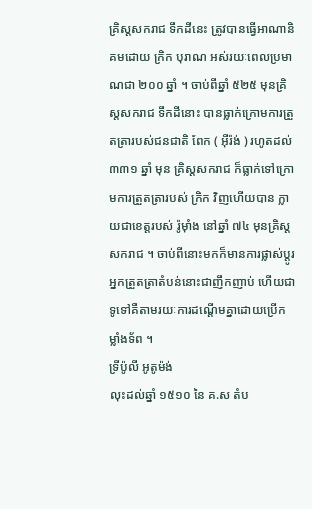គ្រិស្តសករាជ ទឹកដីនេះ ត្រូវបានធ្វើអាណានិគមដោយ ក្រិក បុរាណ អស់រយៈពេលប្រមាណជា ២០០ ឆ្នាំ ។ ចាប់ពីឆ្នាំ ៥២៥ មុនគ្រិស្តសករាជ ទឹកដីនោះ បានធ្លាក់ក្រោមការត្រួតត្រារបស់ជនជាតិ ពែក ( អ៊ីរ៉ង់ ) រហូតដល់ ៣៣១ ឆ្នាំ មុន គ្រិស្តសករាជ ក៏ធ្លាក់ទៅក្រោមការត្រួតត្រារបស់ ក្រិក វិញហើយបាន ក្លាយជាខេត្តរបស់ រ៉ូម៉ាំង នៅឆ្នាំ ៧៤ មុនគ្រិស្តសករាជ ។ ចាប់ពីនោះមកក៏មានការផ្លាស់ប្តូរ អ្នកត្រួតត្រាតំបន់នោះជាញឹកញាប់ ហើយជាទូទៅគឺតាមរយៈការដណ្តើមគ្នាដោយប្រើកម្លាំងទ័ព ។
ទ្រីប៉ូលី អូតូម៉ង់
លុះដល់ឆ្នាំ ១៥១០ នៃ គ.ស តំប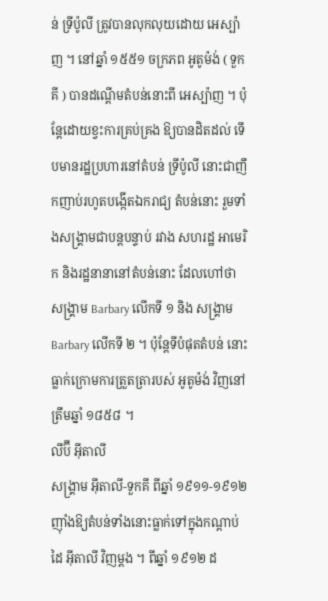ន់ ទ្រីប៉ូលី ត្រូវបានលុកលុយដោយ អេស្ប៉ាញ ។ នៅឆ្នាំ ១៥៥១ ចក្រភព អូតូម៉ង់ ( ទួកគី ) បានដណ្តើមតំបន់នោះពី អេស្ប៉ាញ ។ ប៉ុន្តែដោយខ្វះការគ្រប់គ្រង ឱ្យបានដិតដល់ ទើបមានរដ្ឋប្រហារនៅតំបន់ ទ្រីប៉ូលី នោះជាញឹកញាប់រហូតបង្កើតឯករាជ្យ តំបន់នោះ រួមទាំងសង្គ្រាមជាបន្តបន្ទាប់ រវាង សហរដ្ឋ អាមេរិក និងរដ្ឋនានានៅតំបន់នោះ ដែលហៅថា សង្គ្រាម Barbary លើកទី ១ និង សង្គ្រាម Barbary លើកទី ២ ។ ប៉ុន្តែទីបំផុតតំបន់ នោះ ធ្លាក់ក្រោមការត្រួតត្រារបស់ អូតូម៉ង់ វិញនៅត្រឹមឆ្នាំ ១៨៥៨ ។
លីប៊ី អ៊ីតាលី
សង្គ្រាម អ៊ីតាលី-ទួកគី ពីឆ្នាំ ១៩១១-១៩១២ ញ៉ាំងឱ្យតំបន់ទាំងនោះធ្លាក់ទៅក្នុងកណ្តាប់ដៃ អ៊ីតាលី វិញម្តង ។ ពីឆ្នាំ ១៩១២ ដ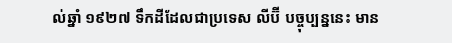ល់ឆ្នាំ ១៩២៧ ទឹកដីដែលជាប្រទេស លីប៊ី បច្ចុប្បន្ននេះ មាន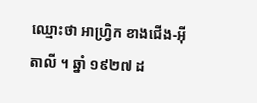ឈ្មោះថា អាហ្វ្រិក ខាងជើង-អ៊ីតាលី ។ ឆ្នាំ ១៩២៧ ដ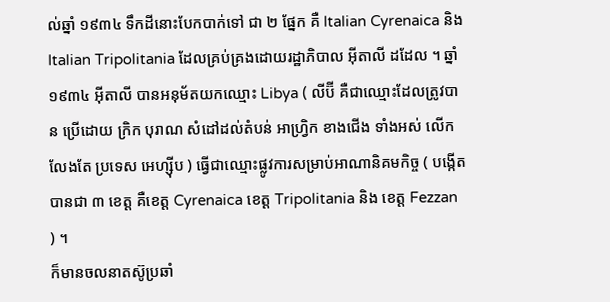ល់ឆ្នាំ ១៩៣៤ ទឹកដីនោះបែកបាក់ទៅ ជា ២ ផ្នែក គឺ Italian Cyrenaica និង Italian Tripolitania ដែលគ្រប់គ្រងដោយរដ្ឋាភិបាល អ៊ីតាលី ដដែល ។ ឆ្នាំ ១៩៣៤ អ៊ីតាលី បានអនុម័តយកឈ្មោះ Libya ( លីប៊ី គឺជាឈ្មោះដែលត្រូវបាន ប្រើដោយ ក្រិក បុរាណ សំដៅដល់តំបន់ អាហ្វ្រិក ខាងជើង ទាំងអស់ លើកលែងតែ ប្រទេស អេហ្ស៊ីប ) ធ្វើជាឈ្មោះផ្លូវការសម្រាប់អាណានិគមកិច្ច ( បង្កើតបានជា ៣ ខេត្ត គឺខេត្ត Cyrenaica ខេត្ត Tripolitania និង ខេត្ត Fezzan ) ។
ក៏មានចលនាតស៊ូប្រឆាំ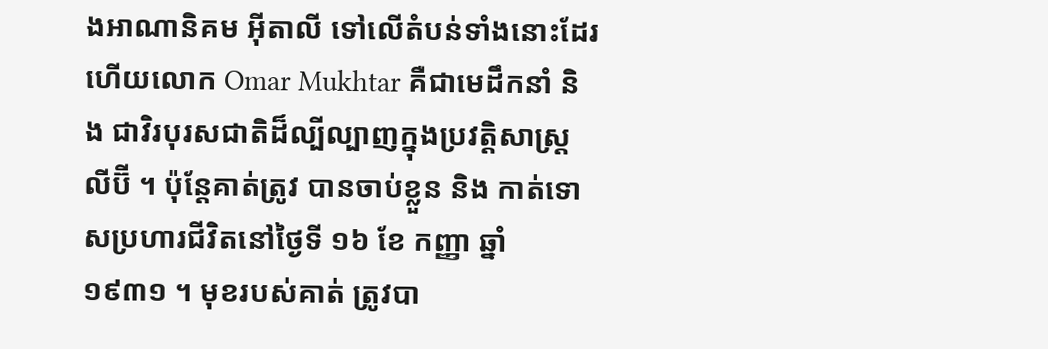ងអាណានិគម អ៊ីតាលី ទៅលើតំបន់ទាំងនោះដែរ ហើយលោក Omar Mukhtar គឺជាមេដឹកនាំ និង ជាវិរបុរសជាតិដ៏ល្បីល្បាញក្នុងប្រវត្តិសាស្ត្រ លីប៊ី ។ ប៉ុន្តែគាត់ត្រូវ បានចាប់ខ្លួន និង កាត់ទោសប្រហារជីវិតនៅថ្ងៃទី ១៦ ខែ កញ្ញា ឆ្នាំ ១៩៣១ ។ មុខរបស់គាត់ ត្រូវបា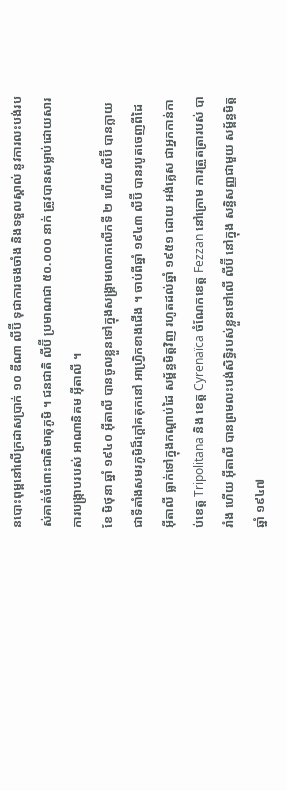នបោះពុម្ពនៅលើក្រដាសប្រាក់ ១០ ឌីណា លីប៊ី ទុជាការចងចាំង និងទទួលស្គាល់ នូវការលះបង់របស់គាត់ចំពោះជាតិមាតុភូមិ ។ ជនជាតិ លីប៊ី ប្រមាណជា ៥០.០០០ នាក់ ត្រូវបានសម្លាប់ដោយសារការបង្ក្រាបរបស់ អាណានិគម អ៊ីតាលី ។
ខែ មិថុនា ឆ្នាំ ១៩៤០ អ៊ីតាលី បានចូលខ្លួនទៅក្នុងសង្គ្រាមលោកលើកទី ២ ហើយ លីប៊ី បានក្លាយជាទីតាំងសមរភូមិដ៏ក្តៅគគុកនៅ អាហ្វ្រិកខាងជើង ។ ចាប់ពីឆ្នាំ ១៩៤៣ លីប៊ី បានរបូតចេញពីដៃ អ៊ីតាលី ធ្លាក់ទៅក្នុងកណ្តាប់ដៃ សម្ព័ន្ធមិត្តវិញ រហូតដល់ឆ្នាំ ១៩៥១ ដោយ អង់គ្លេស ជាអ្នកកាន់កាប់ខេត្ត Tripolitana និង ខេត្ត Cyrenaïca ចំណែកខេត្ត Fezzan នៅក្រោម ការត្រួតត្រារបស់ បារាំង ហើយ អ៊ីតាលី បានព្រមលះបង់សិទ្ធិរបស់ខ្លួនទៅលើ លីប៊ី នៅក្នុង សន្ធិសញ្ញជាមួយ សម្ព័ន្ធមិត្ត ឆ្នាំ ១៩៤៧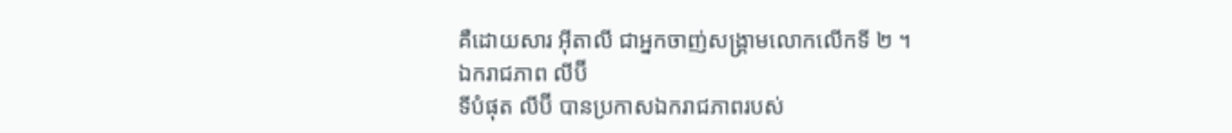គឺដោយសារ អ៊ីតាលី ជាអ្នកចាញ់សង្គ្រាមលោកលើកទី ២ ។
ឯករាជភាព លីប៊ី
ទីបំផុត លីប៊ី បានប្រកាសឯករាជភាពរបស់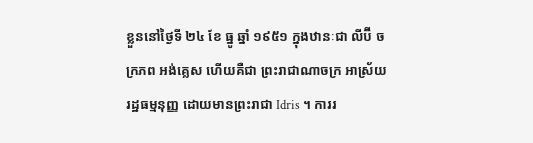ខ្លួននៅថ្ងៃទី ២៤ ខែ ធ្នូ ឆ្នាំ ១៩៥១ ក្នុងឋានៈជា លីប៊ី ចក្រភព អង់គ្លេស ហើយគឺជា ព្រះរាជាណាចក្រ អាស្រ័យរដ្ឋធម្មនុញ្ញ ដោយមានព្រះរាជា Idris ។ ការរ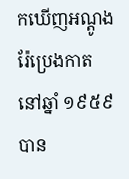កឃើញអណ្តូងរ៉ែប្រេងកាត នៅឆ្នាំ ១៩៥៩ បាន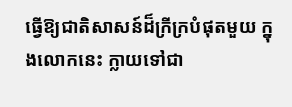ធ្វើឱ្យជាតិសាសន៍ដ៏ក្រីក្របំផុតមួយ ក្នុងលោកនេះ ក្លាយទៅជា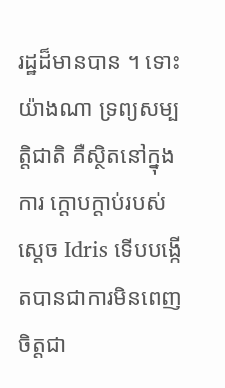រដ្ឋដ៏មានបាន ។ ទោះយ៉ាងណា ទ្រព្យសម្បត្តិជាតិ គឺស្ថិតនៅក្នុងការ ក្តោបក្តាប់របស់ស្តេច Idris ទើបបង្កើតបានជាការមិនពេញចិត្តជា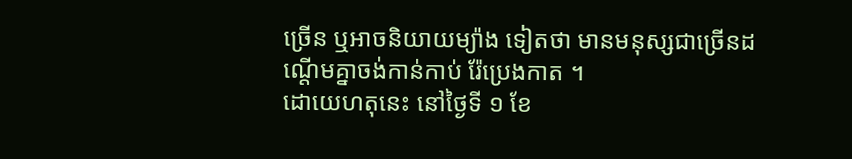ច្រើន ឬអាចនិយាយម្យ៉ាង ទៀតថា មានមនុស្សជាច្រើនដណ្តើមគ្នាចង់កាន់កាប់ រ៉ែប្រេងកាត ។
ដោយេហតុនេះ នៅថ្ងៃទី ១ ខែ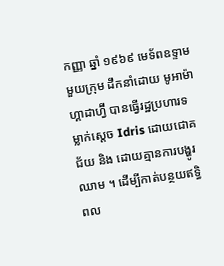កញ្ញា ឆ្នាំ ១៩៦៩ មេទ័ពឧទ្ទាមមួយក្រុម ដឹកនាំដោយ មូអាម៉ា ហ្គាដាហ្វ៊ី បានធ្វើរដ្ឋប្រហារទម្លាក់ស្តេច Idris ដោយជោគជ័យ និង ដោយគ្មានការបង្ហូរឈាម ។ ដើម្បីកាត់បន្ថយឥទ្ធិពល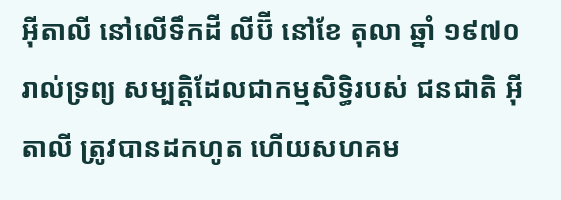អ៊ីតាលី នៅលើទឹកដី លីប៊ី នៅខែ តុលា ឆ្នាំ ១៩៧០ រាល់ទ្រព្យ សម្បត្តិដែលជាកម្មសិទ្ធិរបស់ ជនជាតិ អ៊ីតាលី ត្រូវបានដកហូត ហើយសហគម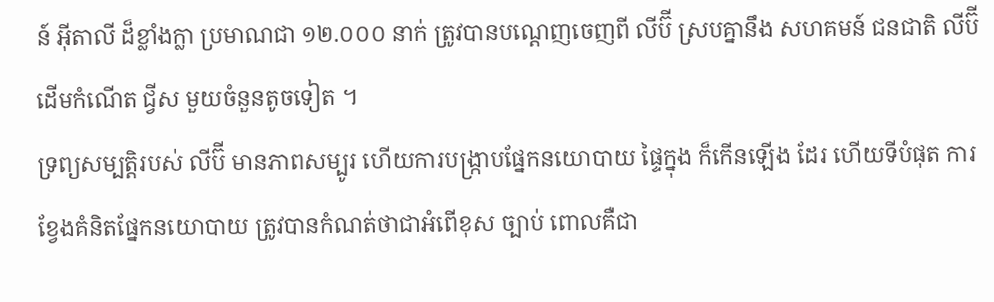ន៍ អ៊ីតាលី ដ៏ខ្លាំងក្លា ប្រមាណជា ១២.០០០ នាក់ ត្រូវបានបណ្តេញចេញពី លីប៊ី ស្របគ្នានឹង សហគមន៍ ជនជាតិ លីប៊ី ដើមកំណើត ជ្វីស មួយចំនួនតូចទៀត ។
ទ្រព្យសម្បត្តិរបស់ លីប៊ី មានភាពសម្បូរ ហើយការបង្ក្រាបផ្នែកនយោបាយ ផ្ទៃក្នុង ក៏កើនឡើង ដែរ ហើយទីបំផុត ការខ្វែងគំនិតផ្នែកនយោបាយ ត្រូវបានកំណត់ថាជាអំពើខុស ច្បាប់ ពោលគឺជា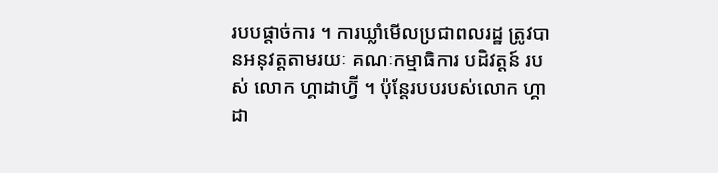របបផ្តាច់ការ ។ ការឃ្លាំមើលប្រជាពលរដ្ឋ ត្រូវបានអនុវត្តតាមរយៈ គណៈកម្មាធិការ បដិវត្តន៍ របស់ លោក ហ្គាដាហ្វ៊ី ។ ប៉ុន្តែរបបរបស់លោក ហ្គាដា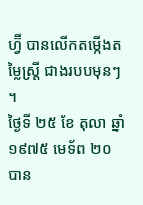ហ្វ៊ី បានលើកតម្កើងតម្លៃស្ត្រី ជាងរបបមុនៗ ។
ថ្ងៃទី ២៥ ខែ តុលា ឆ្នាំ ១៩៧៥ មេទ័ព ២០ បាន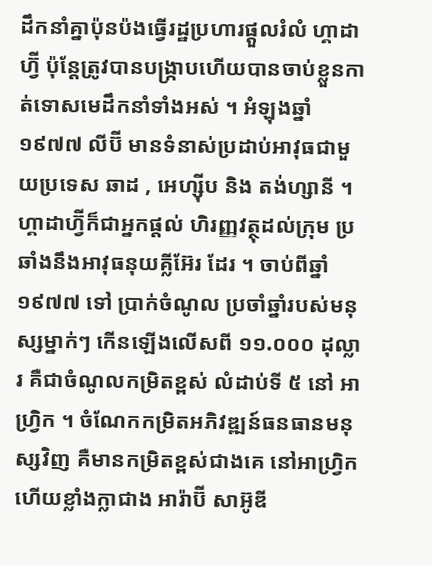ដឹកនាំគ្នាប៉ុនប៉ងធ្វើរដ្ឋប្រហារផ្តួលរំលំ ហ្គាដាហ្វ៊ី ប៉ុន្តែត្រូវបានបង្ក្រាបហើយបានចាប់ខ្លួនកាត់ទោសមេដឹកនាំទាំងអស់ ។ អំឡុងឆ្នាំ ១៩៧៧ លីប៊ី មានទំនាស់ប្រដាប់អាវុធជាមួយប្រទេស ឆាដ , អេហ្ស៊ីប និង តង់ហ្សានី ។ ហ្គាដាហ្វ៊ីក៏ជាអ្នកផ្តល់ ហិរញ្ញវត្ថុដល់ក្រុម ប្រឆាំងនឹងអាវុធនុយគ្លីអ៊ែរ ដែរ ។ ចាប់ពីឆ្នាំ ១៩៧៧ ទៅ ប្រាក់ចំណូល ប្រចាំឆ្នាំរបស់មនុស្សម្នាក់ៗ កើនឡើងលើសពី ១១.០០០ ដុល្លារ គឺជាចំណូលកម្រិតខ្ពស់ លំដាប់ទី ៥ នៅ អាហ្វ្រិក ។ ចំណែកកម្រិតអភិវឌ្ឍន៍ធនធានមនុស្សវិញ គឺមានកម្រិតខ្ពស់ជាងគេ នៅអាហ្វ្រិក ហើយខ្លាំងក្លាជាង អារ៉ាប៊ី សាអ៊ូឌី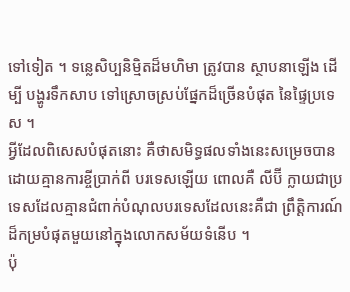ទៅទៀត ។ ទន្លេសិប្បនិម្មិតដ៏មហិមា ត្រូវបាន ស្ថាបនាឡើង ដើម្បី បង្ហូរទឹកសាប ទៅស្រោចស្រប់ផ្នែកដ៏ច្រើនបំផុត នៃផ្ទៃប្រទេស ។
អ្វីដែលពិសេសបំផុតនោះ គឺថាសមិទ្ធផលទាំងនេះសម្រេចបានដោយគ្មានការខ្ចីប្រាក់ពី បរទេសឡើយ ពោលគឺ លីប៊ី ក្លាយជាប្រទេសដែលគ្មានជំពាក់បំណុលបរទេសដែលនេះគឺជា ព្រឹត្តិការណ៍ដ៏កម្របំផុតមួយនៅក្នុងលោកសម័យទំនើប ។
ប៉ុ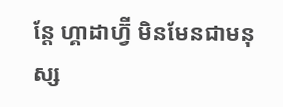ន្តែ ហ្គាដាហ្វ៊ី មិនមែនជាមនុស្ស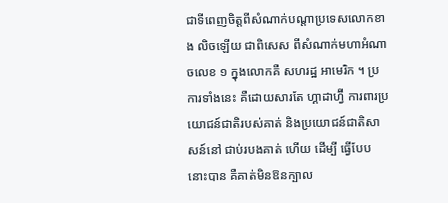ជាទីពេញចិត្តពីសំណាក់បណ្តាប្រទេសលោកខាង លិចឡើយ ជាពិសេស ពីសំណាក់មហាអំណាចលេខ ១ ក្នុងលោកគឺ សហរដ្ឋ អាមេរិក ។ ប្រការទាំងនេះ គឺដោយសារតែ ហ្គាដាហ្វ៊ី ការពារប្រយោជន៍ជាតិរបស់គាត់ និងប្រយោជន៍ជាតិសាសន៍នៅ ជាប់របងគាត់ ហើយ ដើម្បី ធ្វើបែបនោះបាន គឺគាត់មិនឱនក្បាល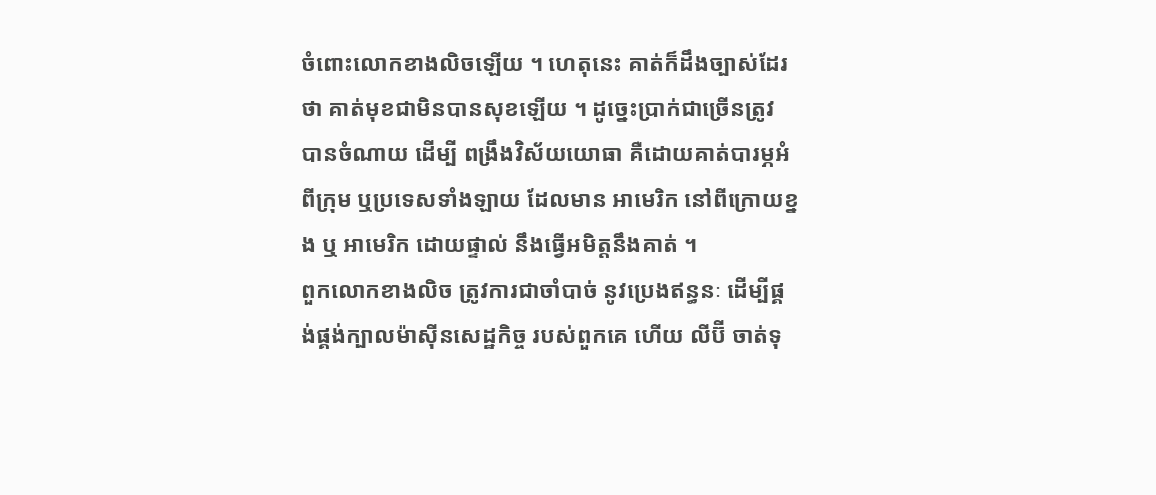ចំពោះលោកខាងលិចឡើយ ។ ហេតុនេះ គាត់ក៏ដឹងច្បាស់ដែរថា គាត់មុខជាមិនបានសុខឡើយ ។ ដូច្នេះប្រាក់ជាច្រើនត្រូវ បានចំណាយ ដើម្បី ពង្រឹងវិស័យយោធា គឺដោយគាត់បារម្ភអំពីក្រុម ឬប្រទេសទាំងឡាយ ដែលមាន អាមេរិក នៅពីក្រោយខ្នង ឬ អាមេរិក ដោយផ្ទាល់ នឹងធ្វើអមិត្តនឹងគាត់ ។
ពួកលោកខាងលិច ត្រូវការជាចាំបាច់ នូវប្រេងឥន្ធនៈ ដើម្បីផ្គង់ផ្គង់ក្បាលម៉ាស៊ីនសេដ្ឋកិច្ច របស់ពួកគេ ហើយ លីប៊ី ចាត់ទុ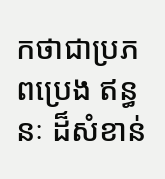កថាជាប្រភពប្រេង ឥន្ធនៈ ដ៏សំខាន់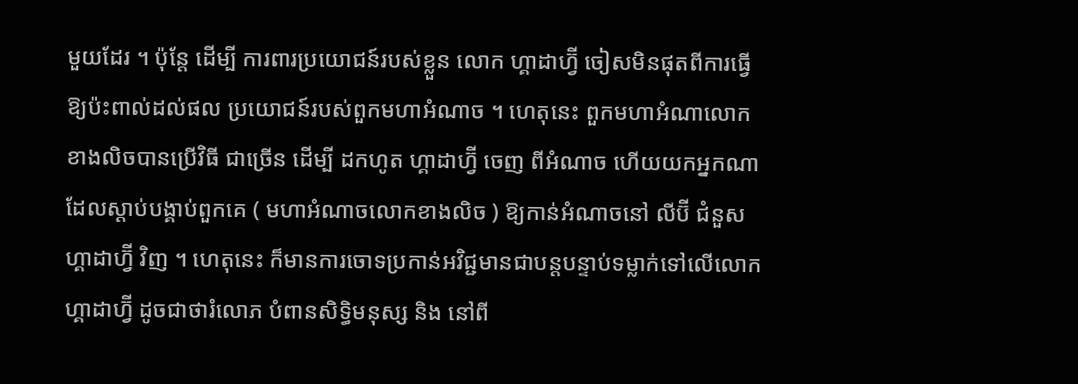មួយដែរ ។ ប៉ុន្តែ ដើម្បី ការពារប្រយោជន៍របស់ខ្លួន លោក ហ្គាដាហ្វ៊ី ចៀសមិនផុតពីការធ្វើឱ្យប៉ះពាល់ដល់ផល ប្រយោជន៍របស់ពួកមហាអំណាច ។ ហេតុនេះ ពួកមហាអំណាលោកខាងលិចបានប្រើវិធី ជាច្រើន ដើម្បី ដកហូត ហ្គាដាហ្វ៊ី ចេញ ពីអំណាច ហើយយកអ្នកណាដែលស្តាប់បង្គាប់ពួកគេ ( មហាអំណាចលោកខាងលិច ) ឱ្យកាន់អំណាចនៅ លីប៊ី ជំនួស ហ្គាដាហ្វ៊ី វិញ ។ ហេតុនេះ ក៏មានការចោទប្រកាន់អវិជ្ជមានជាបន្តបន្ទាប់ទម្លាក់ទៅលើលោក ហ្គាដាហ្វ៊ី ដូចជាថារំលោភ បំពានសិទ្ធិមនុស្ស និង នៅពី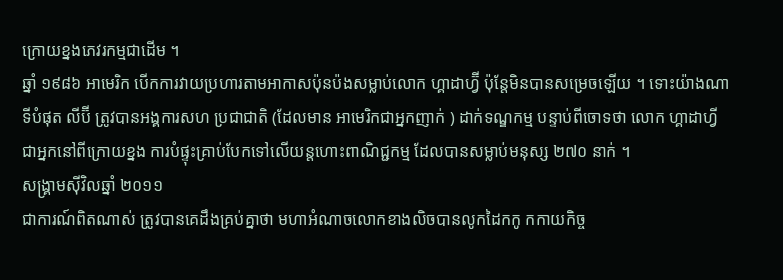ក្រោយខ្នងភេវរកម្មជាដើម ។
ឆ្នាំ ១៩៨៦ អាមេរិក បើកការវាយប្រហារតាមអាកាសប៉ុនប៉ងសម្លាប់លោក ហ្គាដាហ្វ៊ី ប៉ុន្តែមិនបានសម្រេចឡើយ ។ ទោះយ៉ាងណា ទីបំផុត លីប៊ី ត្រូវបានអង្គការសហ ប្រជាជាតិ (ដែលមាន អាមេរិកជាអ្នកញាក់ ) ដាក់ទណ្ឌកម្ម បន្ទាប់ពីចោទថា លោក ហ្គាដាហ្វីជាអ្នកនៅពីក្រោយខ្នង ការបំផ្ទុះគ្រាប់បែកទៅលើយន្តហោះពាណិជ្ជកម្ម ដែលបានសម្លាប់មនុស្ស ២៧០ នាក់ ។
សង្គ្រាមស៊ីវិលឆ្នាំ ២០១១
ជាការណ៍ពិតណាស់ ត្រូវបានគេដឹងគ្រប់គ្នាថា មហាអំណាចលោកខាងលិចបានលូកដៃកកូ កកាយកិច្ច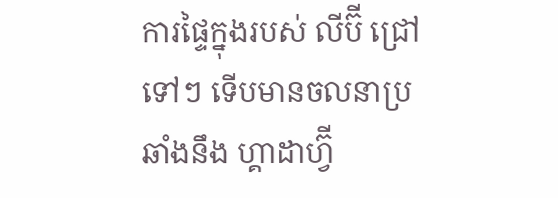ការផ្ទៃក្នុងរបស់ លីប៊ី ជ្រៅទៅៗ ទើបមានចលនាប្រឆាំងនឹង ហ្គាដាហ្វ៊ី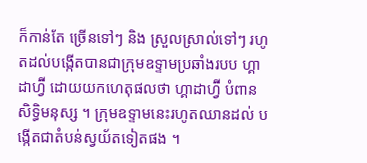ក៏កាន់តែ ច្រើនទៅៗ និង ស្រួលស្រាល់ទៅៗ រហូតដល់បង្កើតបានជាក្រុមឧទ្ទាមប្រឆាំងរបប ហ្គាដាហ្វ៊ី ដោយយកហេតុផលថា ហ្គាដាហ្វ៊ី បំពានសិទ្ធិមនុស្ស ។ ក្រុមឧទ្ទាមនេះរហូតឈានដល់ បង្កើតជាតំបន់ស្វយ័តទៀតផង ។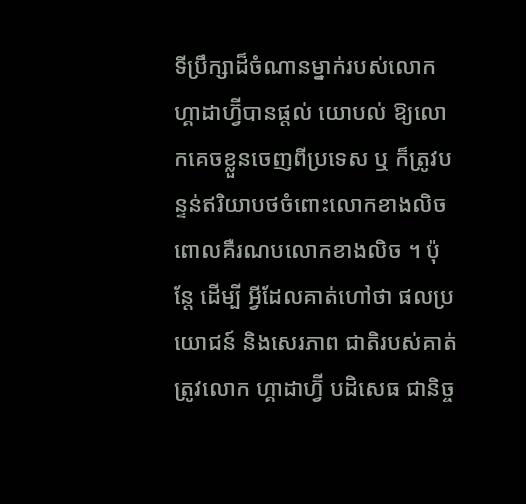ទីប្រឹក្សាដ៏ចំណានម្នាក់របស់លោក ហ្គាដាហ្វ៊ីបានផ្តល់ យោបល់ ឱ្យលោកគេចខ្លួនចេញពីប្រទេស ឬ ក៏ត្រូវបន្ទន់ឥរិយាបថចំពោះលោកខាងលិច ពោលគឺរណបលោកខាងលិច ។ ប៉ុន្តែ ដើម្បី អ្វីដែលគាត់ហៅថា ផលប្រយោជន៍ និងសេរភាព ជាតិរបស់គាត់ ត្រូវលោក ហ្គាដាហ្វ៊ី បដិសេធ ជានិច្ច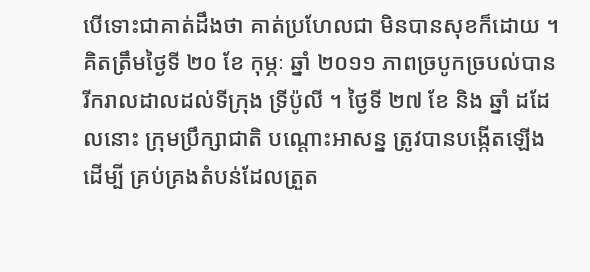បើទោះជាគាត់ដឹងថា គាត់ប្រហែលជា មិនបានសុខក៏ដោយ ។
គិតត្រឹមថ្ងៃទី ២០ ខែ កុម្ភៈ ឆ្នាំ ២០១១ ភាពច្របូកច្របល់បានរីករាលដាលដល់ទីក្រុង ទ្រីប៉ូលី ។ ថ្ងៃទី ២៧ ខែ និង ឆ្នាំ ដដែលនោះ ក្រុមប្រឹក្សាជាតិ បណ្តោះអាសន្ន ត្រូវបានបង្កើតឡើង ដើម្បី គ្រប់គ្រងតំបន់ដែលត្រួត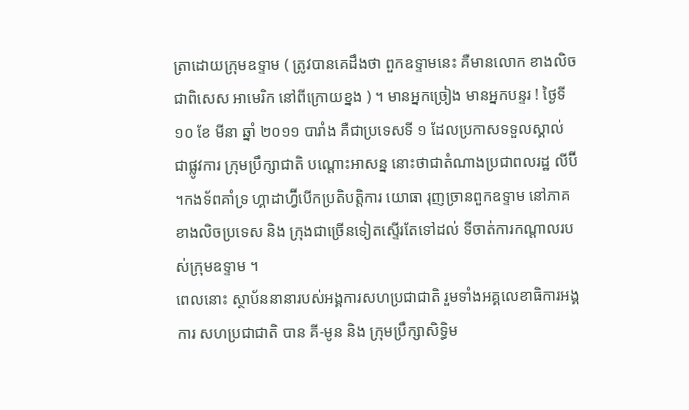ត្រាដោយក្រុមឧទ្ទាម ( ត្រូវបានគេដឹងថា ពួកឧទ្ទាមនេះ គឺមានលោក ខាងលិច ជាពិសេស អាមេរិក នៅពីក្រោយខ្នង ) ។ មានអ្នកច្រៀង មានអ្នកបន្ទរ ! ថ្ងៃទី ១០ ខែ មីនា ឆ្នាំ ២០១១ បារាំង គឺជាប្រទេសទី ១ ដែលប្រកាសទទួលស្គាល់ជាផ្លូវការ ក្រុមប្រឹក្សាជាតិ បណ្តោះអាសន្ន នោះថាជាតំណាងប្រជាពលរដ្ឋ លីប៊ី ។កងទ័ពគាំទ្រ ហ្គាដាហ្វ៊ីបើកប្រតិបត្តិការ យោធា រុញច្រានពួកឧទ្ទាម នៅភាគខាងលិចប្រទេស និង ក្រុងជាច្រើនទៀតស្ទើរតែទៅដល់ ទីចាត់ការកណ្តាលរបស់ក្រុមឧទ្ទាម ។
ពេលនោះ ស្ថាប័ននានារបស់អង្គការសហប្រជាជាតិ រួមទាំងអគ្គលេខាធិការអង្គការ សហប្រជាជាតិ បាន គី-មូន និង ក្រុមប្រឹក្សាសិទ្ធិម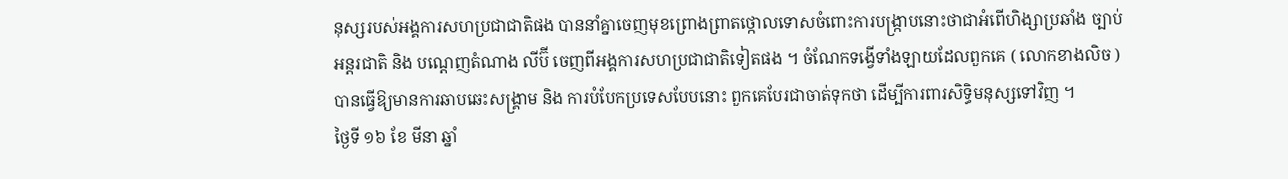នុស្សរបស់អង្គការសហប្រជាជាតិផង បាននាំគ្នាចេញមុខព្រោងព្រាតថ្កោលទោសចំពោះការបង្ក្រាបនោះថាជាអំពើហិង្សាប្រឆាំង ច្បាប់អន្តរជាតិ និង បណ្តេញតំណាង លីប៊ី ចេញពីអង្គការសហប្រជាជាតិទៀតផង ។ ចំណែកទង្វើទាំងឡាយដែលពួកគេ ( លោកខាងលិច ) បានធ្វើឱ្យមានការឆាបឆេះសង្គ្រាម និង ការបំបែកប្រទេសបែបនោះ ពួកគេបែរជាចាត់ទុកថា ដើម្បីការពារសិទ្ធិមនុស្សទៅវិញ ។
ថ្ងៃទី ១៦ ខែ មីនា ឆ្នាំ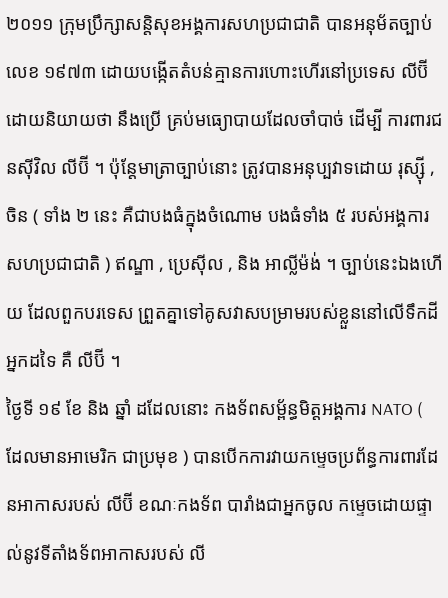២០១១ ក្រុមប្រឹក្សាសន្តិសុខអង្គការសហប្រជាជាតិ បានអនុម័តច្បាប់លេខ ១៩៧៣ ដោយបង្កើតតំបន់គ្មានការហោះហើរនៅប្រទេស លីប៊ី ដោយនិយាយថា នឹងប្រើ គ្រប់មធ្យោបាយដែលចាំបាច់ ដើម្បី ការពារជនស៊ីវិល លីប៊ី ។ ប៉ុន្តែមាត្រាច្បាប់នោះ ត្រូវបានអនុប្បវាទដោយ រុស្ស៊ី , ចិន ( ទាំង ២ នេះ គឺជាបងធំក្នុងចំណោម បងធំទាំង ៥ របស់អង្គការសហប្រជាជាតិ ) ឥណ្ឌា , ប្រេស៊ីល , និង អាល្លីម៉ង់ ។ ច្បាប់នេះឯងហើយ ដែលពួកបរទេស ព្រួតគ្នាទៅគូសវាសបម្រាមរបស់ខ្លួននៅលើទឹកដីអ្នកដទៃ គឺ លីប៊ី ។
ថ្ងៃទី ១៩ ខែ និង ឆ្នាំ ដដែលនោះ កងទ័ពសម្ព័ន្ធមិត្តអង្គការ NATO ( ដែលមានអាមេរិក ជាប្រមុខ ) បានបើកការវាយកម្ទេចប្រព័ន្ធការពារដែនអាកាសរបស់ លីប៊ី ខណៈកងទ័ព បារាំងជាអ្នកចូល កម្ទេចដោយផ្ទាល់នូវទីតាំងទ័ពអាកាសរបស់ លី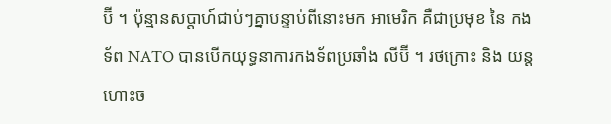ប៊ី ។ ប៉ុន្មានសប្តាហ៍ជាប់ៗគ្នាបន្ទាប់ពីនោះមក អាមេរិក គឺជាប្រមុខ នៃ កងទ័ព NATO បានបើកយុទ្ធនាការកងទ័ពប្រឆាំង លីប៊ី ។ រថក្រោះ និង យន្តហោះច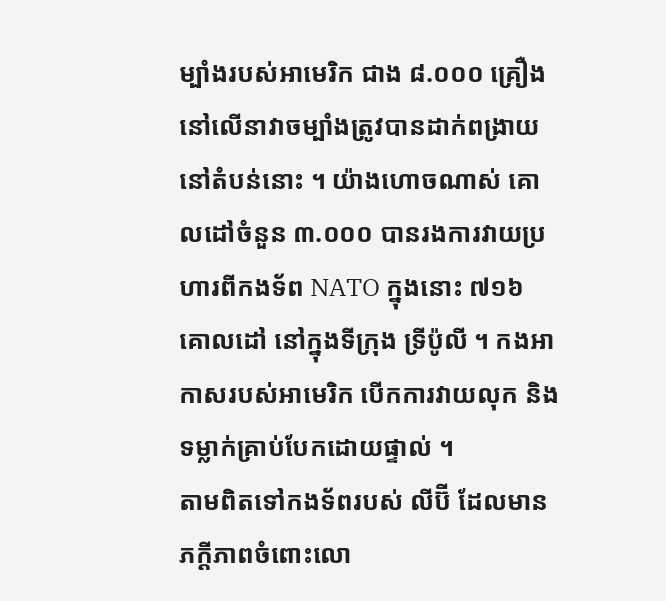ម្បាំងរបស់អាមេរិក ជាង ៨.០០០ គ្រឿង នៅលើនាវាចម្បាំងត្រូវបានដាក់ពង្រាយ នៅតំបន់នោះ ។ យ៉ាងហោចណាស់ គោលដៅចំនួន ៣.០០០ បានរងការវាយប្រហារពីកងទ័ព NATO ក្នុងនោះ ៧១៦ គោលដៅ នៅក្នុងទីក្រុង ទ្រីប៉ូលី ។ កងអាកាសរបស់អាមេរិក បើកការវាយលុក និង ទម្លាក់គ្រាប់បែកដោយផ្ទាល់ ។
តាមពិតទៅកងទ័ពរបស់ លីប៊ី ដែលមានភក្តីភាពចំពោះលោ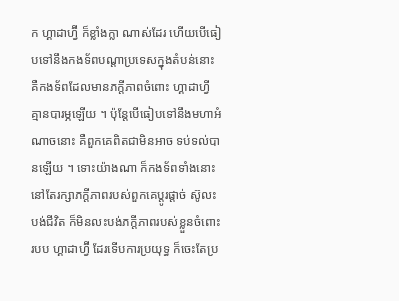ក ហ្គាដាហ្វ៊ី ក៏ខ្លាំងក្លា ណាស់ដែរ ហើយបើធៀបទៅនឹងកងទ័ពបណ្តាប្រទេសក្នុងតំបន់នោះ គឺកងទ័ពដែលមានភក្តីភាពចំពោះ ហ្គាដាហ្វី គ្មានបារម្ភឡើយ ។ ប៉ុន្តែបើធៀបទៅនឹងមហាអំណាចនោះ គឺពួកគេពិតជាមិនអាច ទប់ទល់បានឡើយ ។ ទោះយ៉ាងណា ក៏កងទ័ពទាំងនោះ នៅតែរក្សាភក្តីភាពរបស់ពួកគេប្តូរផ្តាច់ ស៊ូលះបង់ជីវិត ក៏មិនលះបង់ភក្តីភាពរបស់ខ្លួនចំពោះរបប ហ្គាដាហ្វ៊ី ដែរទើបការប្រយុទ្ធ ក៏ចេះតែប្រ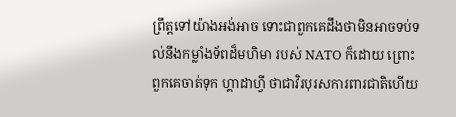ព្រឹត្តទៅយ៉ាងអង់អាច ទោះជាពួកគេដឹងថាមិនអាចទប់ទល់នឹងកម្លាំងទ័ពដ៏មហិមា របស់ NATO ក៏ដោយ ព្រោះពួកគេចាត់ទុក ហ្គាដាហ្វី ថាជាវិរបុរសការពារជាតិហើយ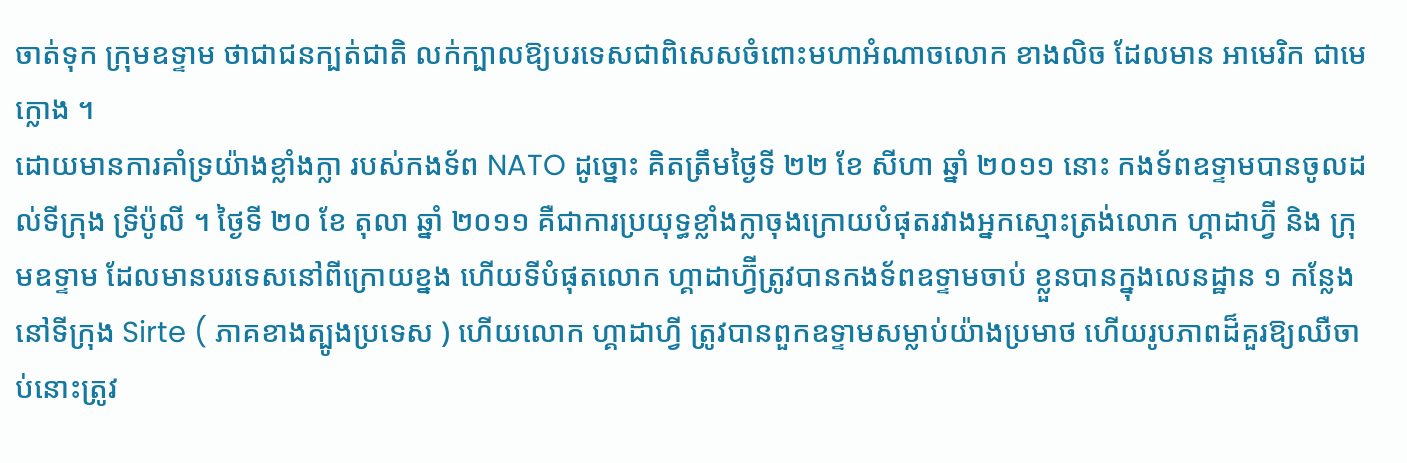ចាត់ទុក ក្រុមឧទ្ទាម ថាជាជនក្បត់ជាតិ លក់ក្បាលឱ្យបរទេសជាពិសេសចំពោះមហាអំណាចលោក ខាងលិច ដែលមាន អាមេរិក ជាមេក្លោង ។
ដោយមានការគាំទ្រយ៉ាងខ្លាំងក្លា របស់កងទ័ព NATO ដូច្នោះ គិតត្រឹមថ្ងៃទី ២២ ខែ សីហា ឆ្នាំ ២០១១ នោះ កងទ័ពឧទ្ទាមបានចូលដល់ទីក្រុង ទ្រីប៉ូលី ។ ថ្ងៃទី ២០ ខែ តុលា ឆ្នាំ ២០១១ គឺជាការប្រយុទ្ធខ្លាំងក្លាចុងក្រោយបំផុតរវាងអ្នកស្មោះត្រង់លោក ហ្គាដាហ្វ៊ី និង ក្រុមឧទ្ទាម ដែលមានបរទេសនៅពីក្រោយខ្នង ហើយទីបំផុតលោក ហ្គាដាហ្វ៊ីត្រូវបានកងទ័ពឧទ្ទាមចាប់ ខ្លួនបានក្នុងលេនដ្ឋាន ១ កន្លែងនៅទីក្រុង Sirte ( ភាគខាងត្បូងប្រទេស ) ហើយលោក ហ្គាដាហ្វី ត្រូវបានពួកឧទ្ទាមសម្លាប់យ៉ាងប្រមាថ ហើយរូបភាពដ៏គួរឱ្យឈឺចាប់នោះត្រូវ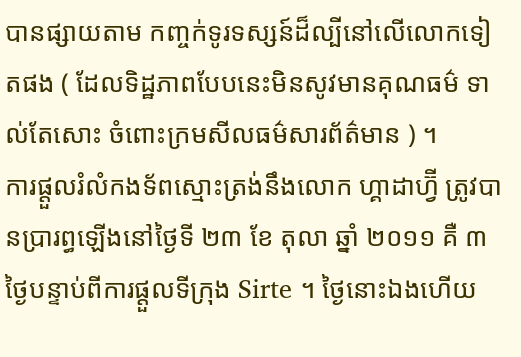បានផ្សាយតាម កញ្ចក់ទូរទស្សន៍ដ៏ល្បីនៅលើលោកទៀតផង ( ដែលទិដ្ឋភាពបែបនេះមិនសូវមានគុណធម៌ ទាល់តែសោះ ចំពោះក្រមសីលធម៌សារព័ត៌មាន ) ។
ការផ្តួលរំលំកងទ័ពស្មោះត្រង់នឹងលោក ហ្គាដាហ្វ៊ី ត្រូវបានប្រារព្ធឡើងនៅថ្ងៃទី ២៣ ខែ តុលា ឆ្នាំ ២០១១ គឺ ៣ ថ្ងៃបន្ទាប់ពីការផ្តួលទីក្រុង Sirte ។ ថ្ងៃនោះឯងហើយ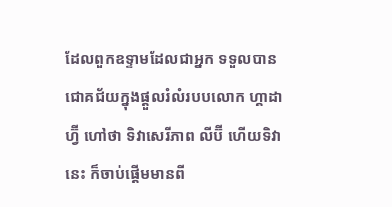ដែលពួកឧទ្ទាមដែលជាអ្នក ទទួលបានជោគជ័យក្នុងផ្តួលរំលំរបបលោក ហ្គាដាហ្វ៊ី ហៅថា ទិវាសេរីភាព លីប៊ី ហើយទិវានេះ ក៏ចាប់ផ្តើមមានពី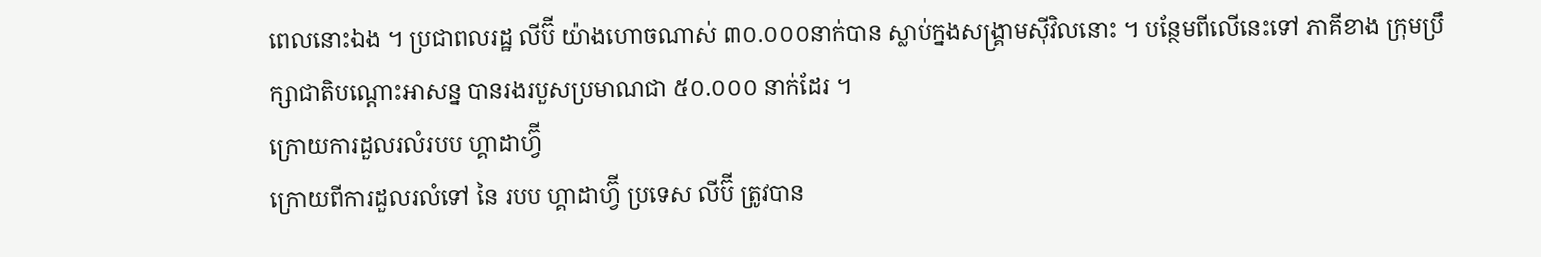ពេលនោះឯង ។ ប្រជាពលរដ្ឋ លីប៊ី យ៉ាងហោចណាស់ ៣០.០០០នាក់បាន ស្លាប់ក្នងសង្គ្រាមស៊ីវិលនោះ ។ បន្ថែមពីលើនេះទៅ ភាគីខាង ក្រុមប្រឹក្សាជាតិបណ្តោះអាសន្ន បានរងរបួសប្រមាណជា ៥០.០០០ នាក់ដែរ ។
ក្រោយការដួលរលំរបប ហ្គាដាហ្វ៊ី
ក្រោយពីការដួលរលំទៅ នៃ របប ហ្គាដាហ្វ៊ី ប្រទេស លីប៊ី ត្រូវបាន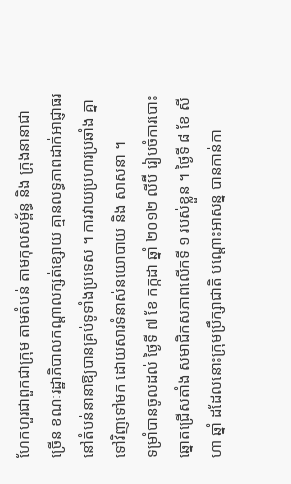ហែកហួរជាពួកជាក្រុម តាមតំបន់ តាមកុលសម្ព័ន្ធ និង ក្រុងនានាជាច្រើន ខណៈរដ្ឋាភិបាលកណ្តាលក្សត់ខ្សោយ គ្មានលទ្ធភាពដាក់អាជ្ញាធរនៅតំបន់នានាឱ្យបានគ្រប់ទូទាំងប្រទេស ។ ការវាយប្រហារប្រឆាំង គ្នាទៅវិញទៅមក ដោយសារទំនាស់នយោបាយ និង សាសនា ។
ទម្រាំបានចូលដល់ ថ្ងៃទី ៧ ខែ កក្កដា ឆ្នាំ ២០១២ លីប៊ី រៀបចំការបោះឆ្នោតជ្រើសតាំង សមាជិកសភាពលើកទី ១ របស់ខ្លួន ។ ថ្ងៃទី ៨ ខែ សីហា ឆ្នាំ ដដែលនោះក្រុមប្រឹក្សាជាតិ បណ្តោះអាសន្ន បានកាន់កា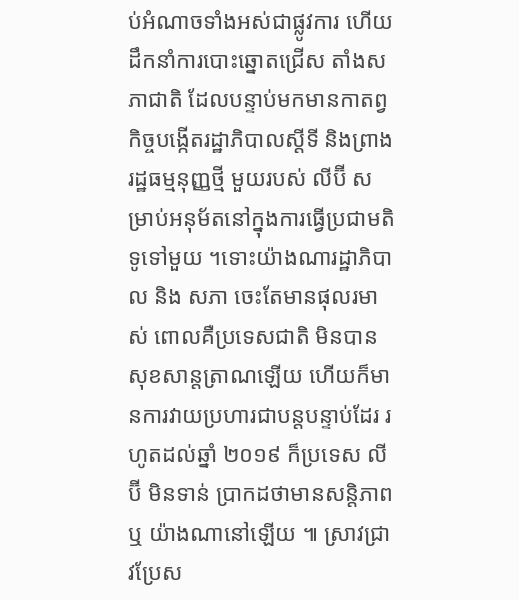ប់អំណាចទាំងអស់ជាផ្លូវការ ហើយដឹកនាំការបោះឆ្នោតជ្រើស តាំងសភាជាតិ ដែលបន្ទាប់មកមានកាតព្វកិច្ចបង្កើតរដ្ឋាភិបាលស្តីទី និងព្រាងរដ្ឋធម្មនុញ្ញថ្មី មួយរបស់ លីប៊ី សម្រាប់អនុម័តនៅក្នុងការធ្វើប្រជាមតិទូទៅមួយ ។ទោះយ៉ាងណារដ្ឋាភិបាល និង សភា ចេះតែមានផុលរមាស់ ពោលគឺប្រទេសជាតិ មិនបានសុខសាន្តត្រាណឡើយ ហើយក៏មានការវាយប្រហារជាបន្តបន្ទាប់ដែរ រហូតដល់ឆ្នាំ ២០១៩ ក៏ប្រទេស លីប៊ី មិនទាន់ ប្រាកដថាមានសន្តិភាព ឬ យ៉ាងណានៅឡើយ ៕ ស្រាវជ្រាវប្រែស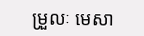ម្រួលៈ មេសា